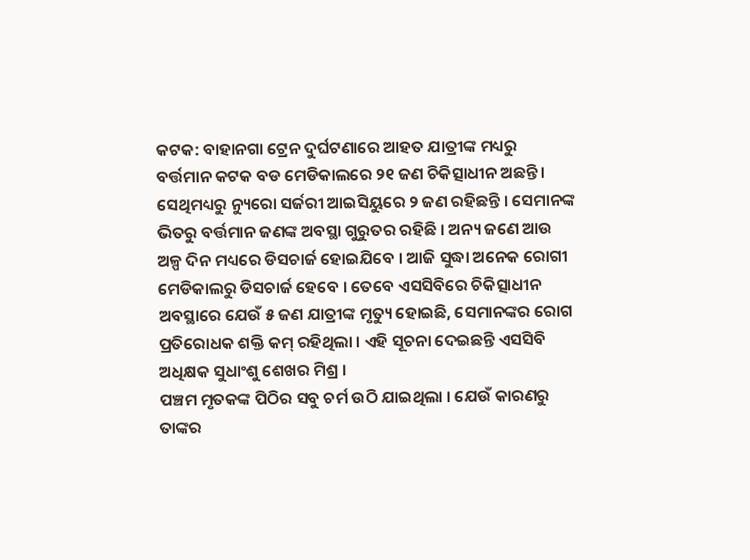କଟକ: ବାହାନଗା ଟ୍ରେନ ଦୁର୍ଘଟଣାରେ ଆହତ ଯାତ୍ରୀଙ୍କ ମଧ୍ୟରୁ ବର୍ତ୍ତମାନ କଟକ ବଡ ମେଡିକାଲରେ ୨୧ ଜଣ ଚିକିତ୍ସାଧୀନ ଅଛନ୍ତି । ସେଥିମଧ୍ୟରୁ ନ୍ୟୁରୋ ସର୍ଜରୀ ଆଇସିୟୁରେ ୨ ଜଣ ରହିଛନ୍ତି । ସେମାନଙ୍କ ଭିତରୁ ବର୍ତ୍ତମାନ ଜଣଙ୍କ ଅବସ୍ଥା ଗୁରୁତର ରହିଛି । ଅନ୍ୟ ଜଣେ ଆଉ ଅଳ୍ପ ଦିନ ମଧ୍ୟରେ ଡିସଚାର୍ଜ ହୋଇଯିବେ । ଆଜି ସୁଦ୍ଧା ଅନେକ ରୋଗୀ ମେଡିକାଲରୁ ଡିସଚାର୍ଜ ହେବେ । ତେବେ ଏସସିବିରେ ଚିକିତ୍ସାଧୀନ ଅବସ୍ଥାରେ ଯେଉଁ ୫ ଜଣ ଯାତ୍ରୀଙ୍କ ମୃତ୍ୟୁ ହୋଇଛି, ସେମାନଙ୍କର ରୋଗ ପ୍ରତିରୋଧକ ଶକ୍ତି କମ୍ ରହିଥିଲା । ଏହି ସୂଚନା ଦେଇଛନ୍ତି ଏସସିବି ଅଧିକ୍ଷକ ସୁଧାଂଶୁ ଶେଖର ମିଶ୍ର ।
ପଞ୍ଚମ ମୃତକଙ୍କ ପିଠିର ସବୁ ଚର୍ମ ଉଠି ଯାଇଥିଲା । ଯେଉଁ କାରଣରୁ ତାଙ୍କର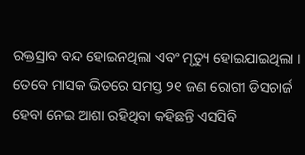ରକ୍ତସ୍ରାବ ବନ୍ଦ ହୋଇନଥିଲା ଏବଂ ମୃତ୍ୟୁ ହୋଇଯାଇଥିଲା । ତେବେ ମାସକ ଭିତରେ ସମସ୍ତ ୨୧ ଜଣ ରୋଗୀ ଡିସଚାର୍ଜ ହେବା ନେଇ ଆଶା ରହିଥିବା କହିଛନ୍ତି ଏସସିବି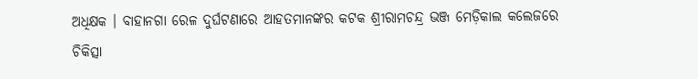ଅଧିକ୍ଷକ । ବାହାନଗା ରେଳ ଦୁର୍ଘଟଣାରେ ଆହତମାନଙ୍କର କଟକ ଶ୍ରୀରାମଚନ୍ଦ୍ର ଭଞ୍ଜ ମେଡ଼ିକାଲ କଲେଜରେ ଚିକିତ୍ସା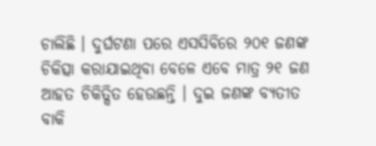ଚାଲିଛି । ଦୁର୍ଘଟଣା ପରେ ଏସସିବିରେ ୨୦୧ ଜଣଙ୍କ ଚିକିତ୍ସା କରାଯାଇଥିବା ବେଳେ ଏବେ ମାତ୍ର ୨୧ ଜଣ ଆହତ ଚିକିତ୍ସିତ ହେଉଛନ୍ତି । ଦୁଇ ଜଣଙ୍କ ବ୍ୟତୀତ ବାକି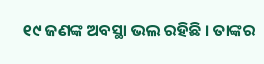୧୯ ଜଣଙ୍କ ଅବସ୍ଥା ଭଲ ରହିଛି । ତାଙ୍କର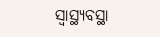ସ୍ବାସ୍ଥ୍ୟବସ୍ଥା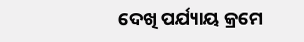ଦେଖି ପର୍ଯ୍ୟାୟ କ୍ରମେ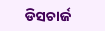ଡିସଚାର୍ଜ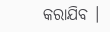କରାଯିବ ।